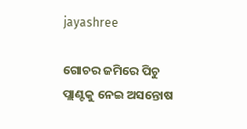jayashree

ଗୋଚର ଜମିରେ ପିଚୁ ପ୍ଲାଣ୍ଟକୁ ନେଇ ଅସନ୍ତୋଷ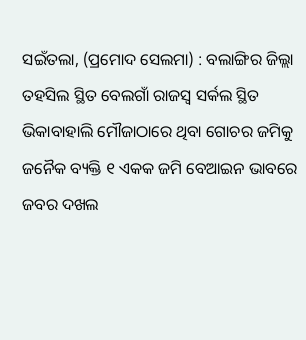ସଇଁତଲା, (ପ୍ରମୋଦ ସେଲମା) : ବଲାଙ୍ଗିର ଜିଲ୍ଲା ତହସିଲ ସ୍ଥିତ ବେଲଗାଁ ରାଜସ୍ୱ ସର୍କଲ ସ୍ଥିତ ଭିକାବାହାଲି ମୌଜାଠାରେ ଥିବା ଗୋଚର ଜମିକୁ ଜନୈକ ବ୍ୟକ୍ତି ୧ ଏକକ ଜମି ବେଆଇନ ଭାବରେ ଜବର ଦଖଲ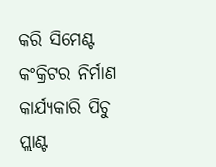କରି ସିମେଣ୍ଟ କଂକ୍ରିଟର ନିର୍ମାଣ କାର୍ଯ୍ୟକାରି ପିଚୁ ପ୍ଲାଣ୍ଟ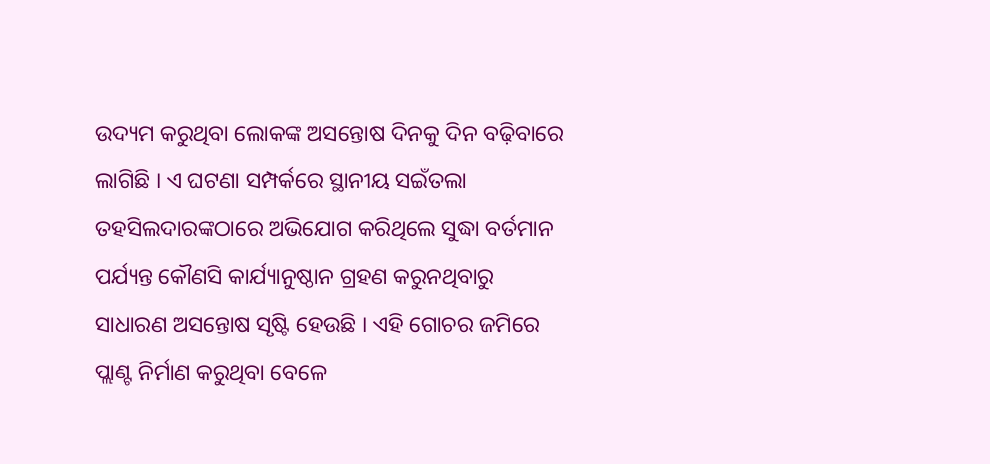ଉଦ୍ୟମ କରୁଥିବା ଲୋକଙ୍କ ଅସନ୍ତୋଷ ଦିନକୁ ଦିନ ବଢ଼ିବାରେ ଲାଗିଛି । ଏ ଘଟଣା ସମ୍ପର୍କରେ ସ୍ଥାନୀୟ ସଇଁତଲା ତହସିଲଦାରଙ୍କଠାରେ ଅଭିଯୋଗ କରିଥିଲେ ସୁଦ୍ଧା ବର୍ତମାନ ପର୍ଯ୍ୟନ୍ତ କୌଣସି କାର୍ଯ୍ୟାନୁଷ୍ଠାନ ଗ୍ରହଣ କରୁନଥିବାରୁ ସାଧାରଣ ଅସନ୍ତୋଷ ସୃଷ୍ଟି ହେଉଛି । ଏହି ଗୋଚର ଜମିରେ ପ୍ଲାଣ୍ଟ ନିର୍ମାଣ କରୁଥିବା ବେଳେ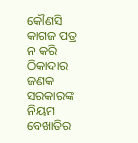କୌଣସି କାଗଜ ପତ୍ର ନ କରି ଠିକାଦାର ଜଣକ ସରକାରଙ୍କ ନିୟମ ବେଖାତିର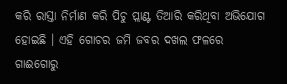କରି ରାସ୍ତା ନିର୍ମାଣ କରି ପିଚୁ ପ୍ଲାଣ୍ଟ ତିଆରି କରିଥିବା ଅଭିଯୋଗ ହୋଇଛି । ଏହି ଗୋଚର ଜମି ଜବର ଦଖଲ ଫଳରେ ଗାଈଗୋରୁ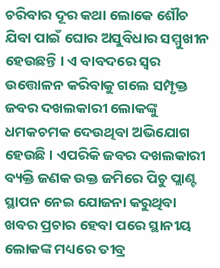ଚରିବାର ଦୂର କଥା ଲୋକେ ଶୌଚ ଯିବା ପାଇଁ ଘୋର ଅସୁବିଧାର ସମ୍ମୁଖୀନ ହେଉଛନ୍ତି । ଏ ବାବଦରେ ସ୍ୱର ଉତ୍ତୋଳନ କରିବାକୁ ଗଲେ ସମ୍ପୃକ୍ତ ଜବର ଦଖଲକାରୀ ଲୋକଙ୍କୁ ଧମକଚମକ ଦେଉଥିବା ଅଭିଯୋଗ ହେଉଛି । ଏପରିକି ଜବର ଦଖଲକାରୀ ବ୍ୟକ୍ତି ଜଣକ ଉକ୍ତ ଜମିରେ ପିଚୁ ପ୍ଲାଣ୍ଟ ସ୍ଥାପନ ନେଇ ଯୋଜନା କରୁଥିବା ଖବର ପ୍ରଚାର ହେବା ପରେ ସ୍ଥାନୀୟ ଲୋକଙ୍କ ମଧ୍ୟରେ ତୀବ୍ର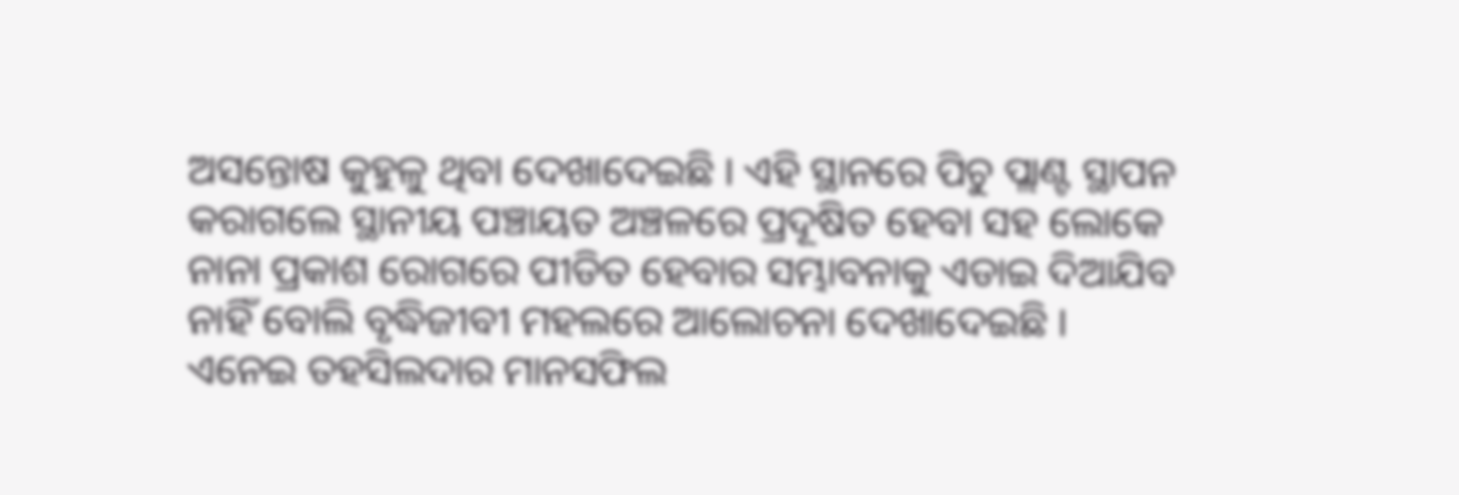ଅସନ୍ତୋଷ କୁହୁଳୁ ଥିବା ଦେଖାଦେଇଛି । ଏହି ସ୍ଥାନରେ ପିଚୁ ପ୍ଲାଣ୍ଟ ସ୍ଥାପନ କରାଗଲେ ସ୍ଥାନୀୟ ପଞ୍ଚାୟତ ଅଞ୍ଚଳରେ ପ୍ରଦୂଷିତ ହେବା ସହ ଲୋକେ ନାନା ପ୍ରକାଶ ରୋଗରେ ପୀଡିତ ହେବାର ସମ୍ଭାବନାକୁ ଏଡାଇ ଦିଆଯିବ ନାହିଁ ବୋଲି ବୃଦ୍ଧିଜୀବୀ ମହଲରେ ଆଲୋଚନା ଦେଖାଦେଇଛି । ଏନେଇ ତହସିଲଦାର ମାନସଫିଲ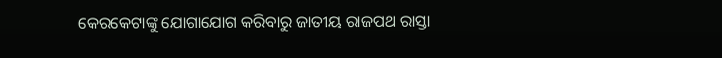କେରକେଟାଙ୍କୁ ଯୋଗାଯୋଗ କରିବାରୁ ଜାତୀୟ ରାଜପଥ ରାସ୍ତା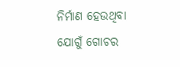ନିର୍ମାଣ ହେଉଥିବା ଯୋଗୁଁ ଗୋଚର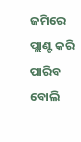ଜମିରେ ପ୍ଲାଣ୍ଟ କରି ପାରିବ ବୋଲି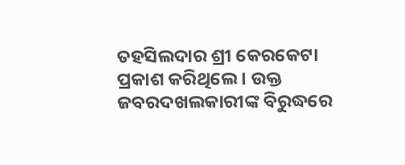ତହସିଲଦାର ଶ୍ରୀ କେରକେଟା ପ୍ରକାଶ କରିଥିଲେ । ଉକ୍ତ ଜବରଦଖଲକାରୀଙ୍କ ବିରୁଦ୍ଧରେ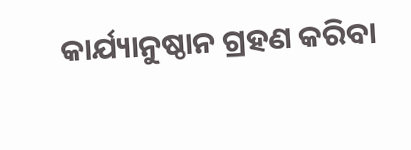କାର୍ଯ୍ୟାନୁଷ୍ଠାନ ଗ୍ରହଣ କରିବା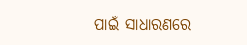ପାଇଁ ସାଧାରଣରେ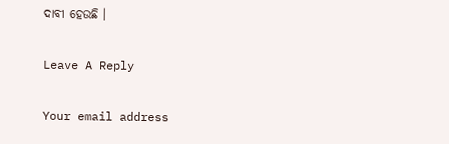ଦାବୀ ହେଉଛି ।

Leave A Reply

Your email address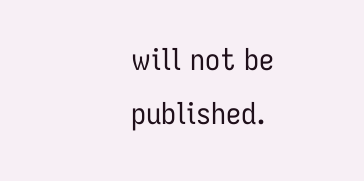will not be published.